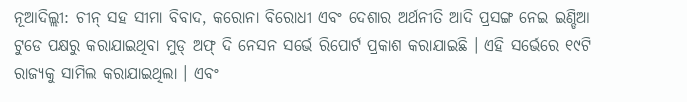ନୂଆଦିଲ୍ଲୀ: ଚୀନ୍ ସହ ସୀମା ବିବାଦ, କରୋନା ବିରୋଧୀ ଏବଂ ଦେଶାର ଅର୍ଥନୀତି ଆଦି ପ୍ରସଙ୍ଗ ନେଇ ଇଣ୍ଡିଆ ଟୁଡେ ପକ୍ଷରୁ କରାଯାଇଥିବା ମୁଡ୍ ଅଫ୍ ଦି ନେସନ ସର୍ଭେ ରିପୋର୍ଟ ପ୍ରକାଶ କରାଯାଇଛି । ଏହି ସର୍ଭେରେ ୧୯ଟି ରାଜ୍ୟକୁ ସାମିଲ କରାଯାଇଥିଲା । ଏବଂ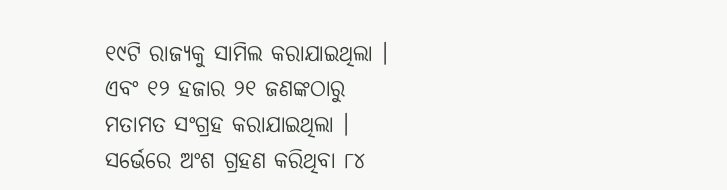୧୯ଟି ରାଜ୍ୟକୁ ସାମିଲ କରାଯାଇଥିଲା । ଏବଂ ୧୨ ହଜାର ୨୧ ଜଣଙ୍କଠାରୁ ମତାମତ ସଂଗ୍ରହ କରାଯାଇଥିଲା । ସର୍ଭେରେ ଅଂଶ ଗ୍ରହଣ କରିଥିବା ୮୪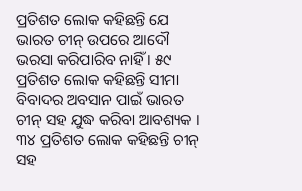ପ୍ରତିଶତ ଲୋକ କହିଛନ୍ତି ଯେ ଭାରତ ଚୀନ୍ ଉପରେ ଆଦୌ ଭରସା କରିପାରିବ ନାହିଁ । ୫୯ ପ୍ରତିଶତ ଲୋକ କହିଛନ୍ତି ସୀମା ବିବାଦର ଅବସାନ ପାଇଁ ଭାରତ ଚୀନ୍ ସହ ଯୁଦ୍ଧ କରିବା ଆବଶ୍ୟକ । ୩୪ ପ୍ରତିଶତ ଲୋକ କହିଛନ୍ତି ଚୀନ୍ ସହ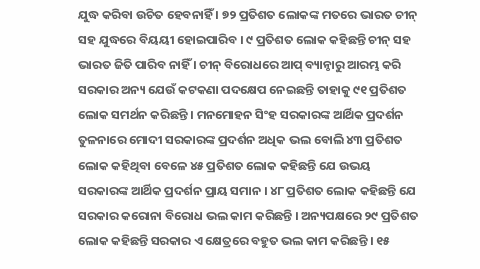ଯୁଦ୍ଧ କରିବା ଉଚିତ ହେବନାହିଁ । ୭୨ ପ୍ରତିଶତ ଲୋକଙ୍କ ମତରେ ଭାରତ ଚୀନ୍ ସହ ଯୁଦ୍ଧରେ ବିୟୟୀ ହୋଇପାରିବ । ୯ ପ୍ରତିଶତ ଲୋକ କହିଛନ୍ତି ଚୀନ୍ ସହ ଭାରତ ଜିତି ପାରିବ ନାହିଁ । ଚୀନ୍ ବିରୋଧରେ ଆପ୍ ବ୍ୟାନ୍ଠାରୁ ଆରମ୍ଭ କରି ସରକାର ଅନ୍ୟ ଯେଉଁ କଟକଣା ପଦକ୍ଷେପ ନେଇଛନ୍ତି ତାହାକୁ ୯୧ ପ୍ରତିଶତ ଲୋକ ସମର୍ଥନ କରିଛନ୍ତି । ମନମୋହନ ସିଂହ ସରକାରଙ୍କ ଆର୍ଥିକ ପ୍ରଦର୍ଶନ ତୁଳନାରେ ମୋଦୀ ସରକାରଙ୍କ ପ୍ରଦର୍ଶନ ଅଧିକ ଭଲ ବୋଲି ୪୩ ପ୍ରତିଶତ ଲୋକ କହିଥିବା ବେଳେ ୪୫ ପ୍ରତିଶତ ଲୋକ କହିଛନ୍ତି ଯେ ଉଭୟ ସରକାରଙ୍କ ଆର୍ଥିକ ପ୍ରଦର୍ଶନ ପ୍ରାୟ ସମାନ । ୪୮ ପ୍ରତିଶତ ଲୋକ କହିଛନ୍ତି ଯେ ସରକାର କରୋନା ବିରୋଧ ଭଲ କାମ କରିଛନ୍ତି । ଅନ୍ୟପକ୍ଷରେ ୨୯ ପ୍ରତିଶତ ଲୋକ କହିଛନ୍ତି ସରକାର ଏ କ୍ଷେତ୍ରରେ ବହୁତ ଭଲ କାମ କରିଛନ୍ତି । ୧୫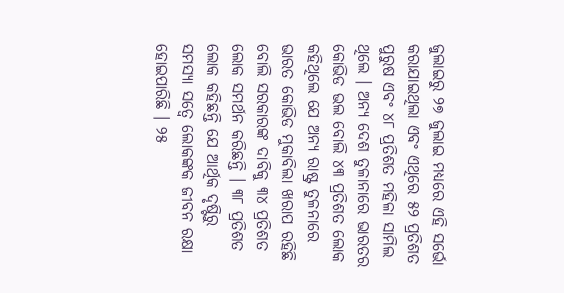ଜୁଲାଇରୁ ୨୭ ଜୁଲାଇ ମଧ୍ୟରେ ଏହି ସର୍ଭୋ କରାଯାଇଥିଲା ଏବଂ ଏଥିରେ ୫୨ ପ୍ରତିଶତ ପୁରୁଷ ଏବଂ ୪୮ ପ୍ରତିଶତ ମହିଳା ସାମିଲ ଥିଲେ । ଅନ୍ୟ ଦେଶ ତୁଳାନାରେ ଭାରତର କୋଭିଡ ଭଲ ବୋଲି ୪୩ ପ୍ରତିଶତ ଲୋକ କହିଥିଲେ ଯେ ଅନ୍ୟ ରାଷ୍ଟ୍ର ତୁଳନାରେ ଭାରତ କୋଭିଡ ମୁକାବିଲା ଖରାପ ରହିଛି ବୋଲି ସରକାରଙ୍କ ଦାବିକୁ ୩୪ ପ୍ରତିଶତ ଲୋକ ସମର୍ଥନ କରିଛନ୍ତି । ୩୮ ପ୍ରତିଶତ ଲୋକ କହିଛନ୍ତି ଯେ ଆର୍ଥିକ ଦୃଷ୍ଟିରୁ ସମସ୍ୟା ସତ୍ୱେ ଲୋକଙ୍କକ ଜୀବନ ରକ୍ଷା ହୋଇପାରିଛି । ୨୫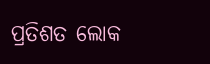ପ୍ରତିଶତ ଲୋକ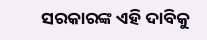ସରକାରଙ୍କ ଏହି ଦାବିକୁ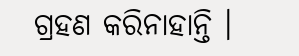ଗ୍ରହଣ କରିନାହାନ୍ତି ।